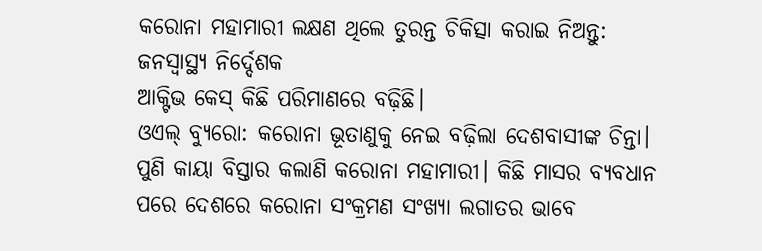କରୋନା ମହାମାରୀ ଲକ୍ଷଣ ଥିଲେ ତୁରନ୍ତ ଚିକିତ୍ସା କରାଇ ନିଅନ୍ତୁ: ଜନସ୍ୱାସ୍ଥ୍ୟ ନିର୍ଦ୍ଦେଶକ
ଆକ୍ଟିଭ କେସ୍ କିଛି ପରିମାଣରେ ବଢ଼ିଛି।
ଓଏଲ୍ ବ୍ୟୁରୋ: କରୋନା ଭୂତାଣୁକୁ ନେଇ ବଢ଼ିଲା ଦେଶବାସୀଙ୍କ ଚିନ୍ତା। ପୁଣି କାୟା ବିସ୍ତାର କଲାଣି କରୋନା ମହାମାରୀ। କିଛି ମାସର ବ୍ୟବଧାନ ପରେ ଦେଶରେ କରୋନା ସଂକ୍ରମଣ ସଂଖ୍ୟା ଲଗାତର ଭାବେ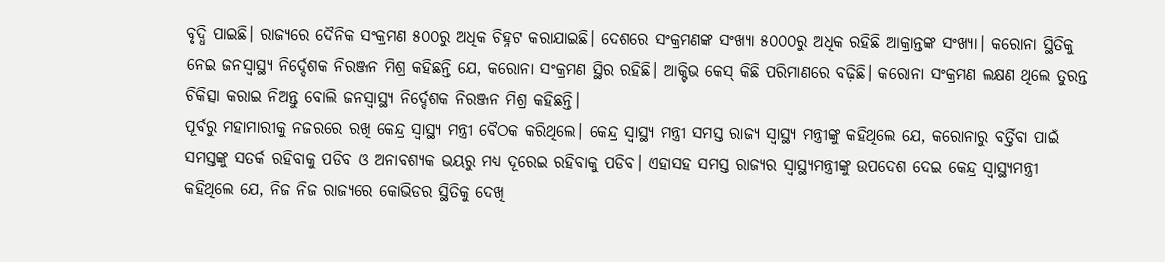ବୃଦ୍ଧି ପାଇଛି। ରାଜ୍ୟରେ ଦୈନିକ ସଂକ୍ରମଣ ୫୦୦ରୁ ଅଧିକ ଚିହ୍ନଟ କରାଯାଇଛି। ଦେଶରେ ସଂକ୍ରମଣଙ୍କ ସଂଖ୍ୟା ୫୦୦୦ରୁ ଅଧିକ ରହିଛି ଆକ୍ରାନ୍ତଙ୍କ ସଂଖ୍ୟା। କରୋନା ସ୍ଥିତିକୁ ନେଇ ଜନସ୍ୱାସ୍ଥ୍ୟ ନିର୍ଦ୍ଦେଶକ ନିରଞ୍ଜନ ମିଶ୍ର କହିଛନ୍ତି ଯେ, କରୋନା ସଂକ୍ରମଣ ସ୍ଥିର ରହିଛି। ଆକ୍ଟିଭ କେସ୍ କିଛି ପରିମାଣରେ ବଢ଼ିଛି। କରୋନା ସଂକ୍ରମଣ ଲକ୍ଷଣ ଥିଲେ ତୁରନ୍ତ ଚିକିତ୍ସା କରାଇ ନିଅନ୍ତୁ ବୋଲି ଜନସ୍ୱାସ୍ଥ୍ୟ ନିର୍ଦ୍ଦେଶକ ନିରଞ୍ଜନ ମିଶ୍ର କହିଛନ୍ତି।
ପୂର୍ବରୁ ମହାମାରୀକୁ ନଜରରେ ରଖି କେନ୍ଦ୍ର ସ୍ୱାସ୍ଥ୍ୟ ମନ୍ତ୍ରୀ ବୈଠକ କରିଥିଲେ। କେନ୍ଦ୍ର ସ୍ୱାସ୍ଥ୍ୟ ମନ୍ତ୍ରୀ ସମସ୍ତ ରାଜ୍ୟ ସ୍ୱାସ୍ଥ୍ୟ ମନ୍ତ୍ରୀଙ୍କୁ କହିଥିଲେ ଯେ, କରୋନାରୁ ବର୍ତ୍ତିବା ପାଇଁ ସମସ୍ତଙ୍କୁ ସତର୍କ ରହିବାକୁ ପଡିବ ଓ ଅନାବଶ୍ୟକ ଭୟରୁ ମଧ୍ୟ ଦୂରେଇ ରହିବାକୁ ପଡିବ। ଏହାସହ ସମସ୍ତ ରାଜ୍ୟର ସ୍ୱାସ୍ଥ୍ୟମନ୍ତ୍ରୀଙ୍କୁ ଉପଦେଶ ଦେଇ କେନ୍ଦ୍ର ସ୍ୱାସ୍ଥ୍ୟମନ୍ତ୍ରୀ କହିଥିଲେ ଯେ, ନିଜ ନିଜ ରାଜ୍ୟରେ କୋଭିଡର ସ୍ଥିତିକୁ ଦେଖି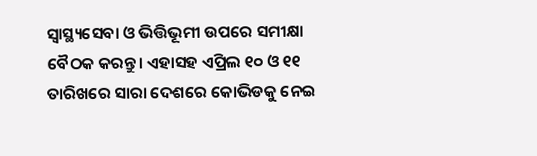ସ୍ୱାସ୍ଥ୍ୟସେବା ଓ ଭିତ୍ତିଭୂମୀ ଉପରେ ସମୀକ୍ଷା ବୈଠକ କରନ୍ତୁ। ଏହାସହ ଏପ୍ରିଲ ୧୦ ଓ ୧୧ ତାରିଖରେ ସାରା ଦେଶରେ କୋଭିଡକୁ ନେଇ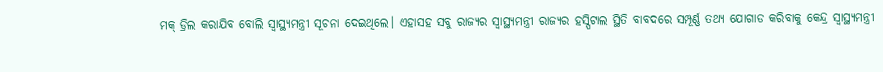ମକ୍ ଡ୍ରିଲ କରାଯିବ ବୋଲି ସ୍ୱାସ୍ଥ୍ୟମନ୍ତ୍ରୀ ସୂଚନା ଦେଇଥିଲେ। ଏହାସହ ସବୁ ରାଜ୍ୟର ସ୍ୱାସ୍ଥ୍ୟମନ୍ତ୍ରୀ ରାଜ୍ୟର ହସ୍ପିଟାଲ ସ୍ଥିତି ବାବଦରେ ସମ୍ପୂର୍ଣ୍ଣ ତଥ୍ୟ ଯୋଗାଡ କରିବାକୁ କେନ୍ଦ୍ର ସ୍ୱାସ୍ଥ୍ୟମନ୍ତ୍ରୀ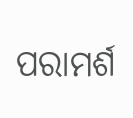ପରାମର୍ଶ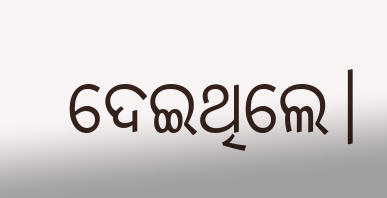ଦେଇଥିଲେ।